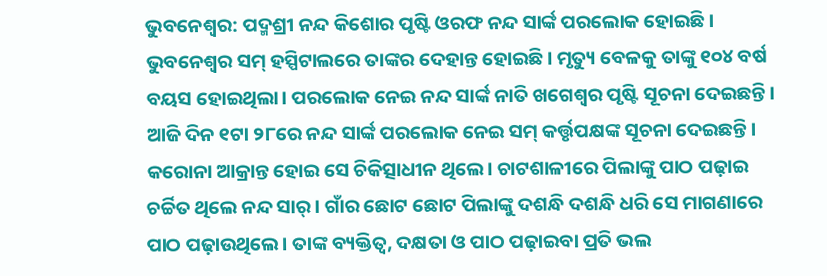ଭୁବନେଶ୍ୱର: ପଦ୍ମଶ୍ରୀ ନନ୍ଦ କିଶୋର ପୃଷ୍ଟି ଓରଫ ନନ୍ଦ ସାର୍ଙ୍କ ପରଲୋକ ହୋଇଛି। ଭୁବନେଶ୍ୱର ସମ୍ ହସ୍ପିଟାଲରେ ତାଙ୍କର ଦେହାନ୍ତ ହୋଇଛି। ମୃତ୍ୟୁ ବେଳକୁ ତାଙ୍କୁ ୧୦୪ ବର୍ଷ ବୟସ ହୋଇଥିଲା। ପରଲୋକ ନେଇ ନନ୍ଦ ସାର୍ଙ୍କ ନାତି ଖଗେଶ୍ୱର ପୃଷ୍ଟି ସୂଚନା ଦେଇଛନ୍ତି।
ଆଜି ଦିନ ୧ଟା ୨୮ରେ ନନ୍ଦ ସାର୍ଙ୍କ ପରଲୋକ ନେଇ ସମ୍ କର୍ତ୍ତୃପକ୍ଷଙ୍କ ସୂଚନା ଦେଇଛନ୍ତି। କରୋନା ଆକ୍ରାନ୍ତ ହୋଇ ସେ ଚିକିତ୍ସାଧୀନ ଥିଲେ। ଚାଟଶାଳୀରେ ପିଲାଙ୍କୁ ପାଠ ପଢ଼ାଇ ଚର୍ଚ୍ଚିତ ଥିଲେ ନନ୍ଦ ସାର୍। ଗାଁର ଛୋଟ ଛୋଟ ପିଲାଙ୍କୁ ଦଶନ୍ଧି ଦଶନ୍ଧି ଧରି ସେ ମାଗଣାରେ ପାଠ ପଢ଼ାଉଥିଲେ। ତାଙ୍କ ବ୍ୟକ୍ତିତ୍ୱ, ଦକ୍ଷତା ଓ ପାଠ ପଢ଼ାଇବା ପ୍ରତି ଭଲ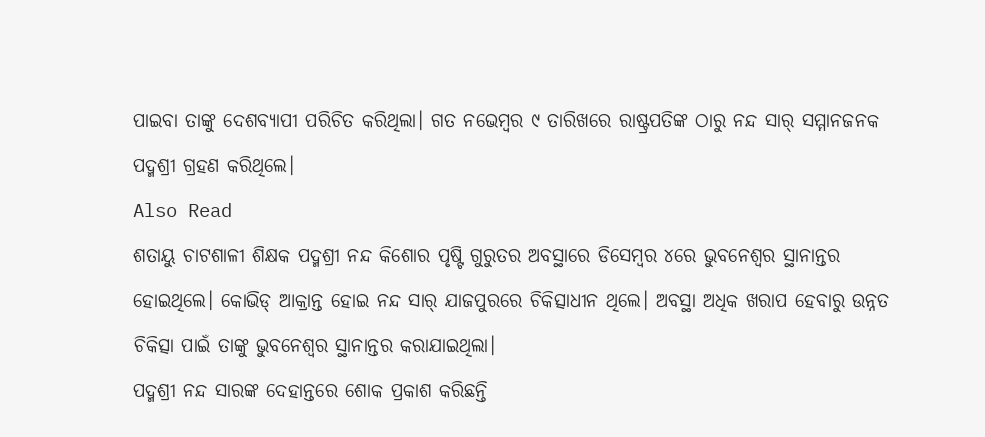ପାଇବା ତାଙ୍କୁ ଦେଶବ୍ୟାପୀ ପରିଚିତ କରିଥିଲା। ଗତ ନଭେମ୍ବର ୯ ତାରିଖରେ ରାଷ୍ଟ୍ରପତିଙ୍କ ଠାରୁ ନନ୍ଦ ସାର୍ ସମ୍ମାନଜନକ ପଦ୍ମଶ୍ରୀ ଗ୍ରହଣ କରିଥିଲେ।
Also Read
ଶତାୟୁ ଚାଟଶାଳୀ ଶିକ୍ଷକ ପଦ୍ମଶ୍ରୀ ନନ୍ଦ କିଶୋର ପୃଷ୍ଟି ଗୁରୁତର ଅବସ୍ଥାରେ ଡିସେମ୍ବର ୪ରେ ଭୁବନେଶ୍ୱର ସ୍ଥାନାନ୍ତର ହୋଇଥିଲେ। କୋଭିଡ୍ ଆକ୍ରାନ୍ତ ହୋଇ ନନ୍ଦ ସାର୍ ଯାଜପୁରରେ ଚିକିତ୍ସାଧୀନ ଥିଲେ। ଅବସ୍ଥା ଅଧିକ ଖରାପ ହେବାରୁ ଉନ୍ନତ ଚିକିତ୍ସା ପାଇଁ ତାଙ୍କୁ ଭୁବନେଶ୍ୱର ସ୍ଥାନାନ୍ତର କରାଯାଇଥିଲା।
ପଦ୍ମଶ୍ରୀ ନନ୍ଦ ସାରଙ୍କ ଦେହାନ୍ତରେ ଶୋକ ପ୍ରକାଶ କରିଛନ୍ତି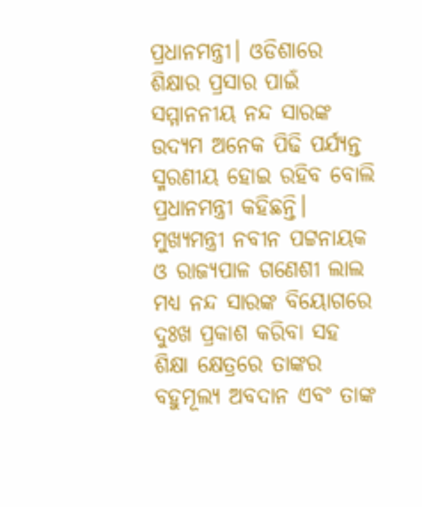ପ୍ରଧାନମନ୍ତ୍ରୀ। ଓଡିଶାରେ ଶିକ୍ଷାର ପ୍ରସାର ପାଇଁ ସମ୍ମାନନୀୟ ନନ୍ଦ ସାରଙ୍କ ଉଦ୍ୟମ ଅନେକ ପିଢି ପର୍ଯ୍ୟନ୍ତ ସ୍ମରଣୀୟ ହୋଇ ରହିବ ବୋଲି ପ୍ରଧାନମନ୍ତ୍ରୀ କହିଛନ୍ତି। ମୁଖ୍ୟମନ୍ତ୍ରୀ ନବୀନ ପଟ୍ଟନାୟକ ଓ ରାଜ୍ୟପାଳ ଗଣେଶୀ ଲାଲ ମଧ୍ୟ ନନ୍ଦ ସାରଙ୍କ ବିୟୋଗରେ ଦୁଃଖ ପ୍ରକାଶ କରିବା ସହ ଶିକ୍ଷା କ୍ଷେତ୍ରରେ ତାଙ୍କର ବହୁମୂଲ୍ୟ ଅବଦାନ ଏବଂ ତାଙ୍କ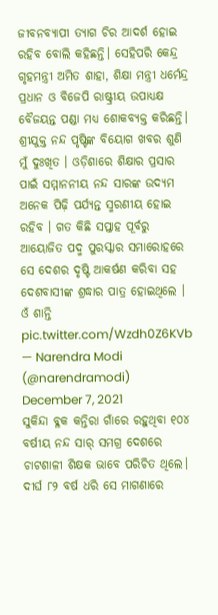ଜୀବନବ୍ୟାପୀ ତ୍ୟାଗ ଚିର ଆଦର୍ଶ ହୋଇ ରହିବ ବୋଲି କହିଛନ୍ତି। ସେହିପରି କେନ୍ଦ୍ର ଗୃହମନ୍ତ୍ରୀ ଅମିତ ଶାହା, ଶିକ୍ଷା ମନ୍ତ୍ରୀ ଧର୍ମେନ୍ଦ୍ର ପ୍ରଧାନ ଓ ବିଜେପି ରାଷ୍ଟ୍ରୀୟ ଉପାଧ୍ୟକ୍ଷ ବୈଜୟନ୍ତ ପଣ୍ଡା ମଧ୍ୟ ଶୋକବ୍ୟକ୍ତ କରିଛନ୍ତି।
ଶ୍ରୀଯୁକ୍ତ ନନ୍ଦ ପୃଷ୍ଟିଙ୍କ ବିୟୋଗ ଖବର ଶୁଣି ମୁଁ ଦୁଃଖିତ । ଓଡ଼ିଶାରେ ଶିକ୍ଷାର ପ୍ରସାର ପାଇଁ ସମ୍ମାନନୀୟ ନନ୍ଦ ସାରଙ୍କ ଉଦ୍ୟମ ଅନେକ ପିଢ଼ି ପର୍ଯ୍ୟନ୍ତ ସ୍ମରଣୀୟ ହୋଇ ରହିବ । ଗତ କିଛି ସପ୍ତାହ ପୂର୍ବରୁ ଆୟୋଜିତ ପଦ୍ମ ପୁରସ୍କାର ସମାରୋହରେ ସେ ଦେଶର ଦୃଷ୍ଟି ଆକର୍ଷଣ କରିବା ସହ ଦେଶବାସୀଙ୍କ ଶ୍ରଦ୍ଧାର ପାତ୍ର ହୋଇଥିଲେ । ଓଁ ଶାନ୍ତି pic.twitter.com/Wzdh0Z6KVb
— Narendra Modi (@narendramodi) December 7, 2021
ସୁକିନ୍ଦା ବ୍ଳକ କନ୍ତିରା ଗାଁରେ ରହୁଥିବା ୧୦୪ ବର୍ଷୀୟ ନନ୍ଦ ସାର୍ ସମଗ୍ର ଦେଶରେ ଚାଟଶାଳୀ ଶିକ୍ଷକ ଭାବେ ପରିଚିତ ଥିଲେ। ଦୀର୍ଘ ୮୨ ବର୍ଷ ଧରି ସେ ମାଗଣାରେ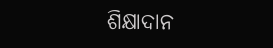ଶିକ୍ଷାଦାନ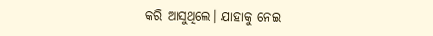କରି ଆସୁଥିଲେ। ଯାହାକୁ ନେଇ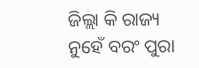ଜିଲ୍ଲା କି ରାଜ୍ୟ ନୁହେଁ ବରଂ ପୁରା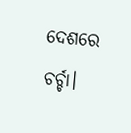ଦେଶରେ ଚର୍ଚ୍ଚା।